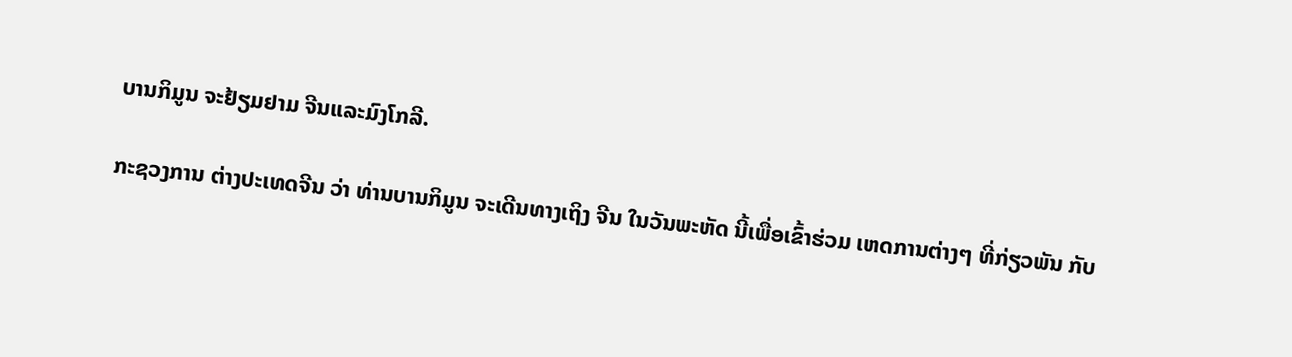ບານກິມູນ ຈະຢ້ຽມຢາມ ຈີນແລະມົງໂກລີ.

ກະຊວງການ ຕ່າງປະເທດຈີນ ວ່າ ທ່ານບານກິມູນ ຈະເດີນທາງເຖິງ ຈີນ ໃນວັນພະຫັດ ນີ້ເພື່ອເຂົ້າຮ່ວມ ເຫດການຕ່າງໆ ທີ່ກ່ຽວພັນ ກັບ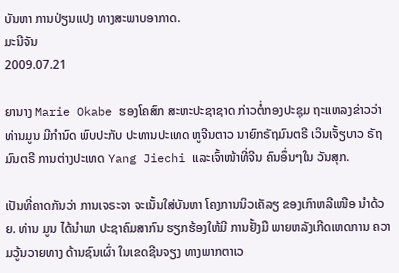ບັນຫາ ການປ່ຽນແປງ ທາງສະພາບອາກາດ.
ມະນີຈັນ
2009.07.21

ຍານາງ Marie Okabe ຮອງໂຄສົກ ສະຫະປະຊາຊາດ ກ່າວຕໍ່ກອງປະຊຸມ ຖະແຫລງຂ່າວວ່າ ທ່ານມູນ ມີກໍານົດ ພົບປະກັບ ປະທານປະເທດ ຫູຈີນຕາວ ນາຍົກຣັຖມົນຕຣີ ເວິນເຈັ້ຽບາວ ຣັຖມົນຕຣີ ການຕ່າງປະເທດ Yang Jiechi ແລະເຈົ້າໜ້າທີ່ຈີນ ຄົນອຶ່ນໆໃນ ວັນສຸກ.

ເປັນທີ່ຄາດກັນວ່າ ການເຈຣະຈາ ຈະເນັ້ນໃສ່ບັນຫາ ໂຄງການນິວເຄັລຽ ຂອງເກົາຫລີເໜືອ ນໍາດ້ວຍ. ທ່ານ ມູນ ໄດ້ນໍາພາ ປະຊາຄົມສາກົນ ຮຽກຮ້ອງໃຫ້ມີ ການຢັ້ງມື ພາຍຫລັງເກີດເຫດການ ຄວາມວູ້ນວາຍທາງ ດ້ານຊົນເຜົ່າ ໃນເຂດຊີນຈຽງ ທາງພາກຕາເວ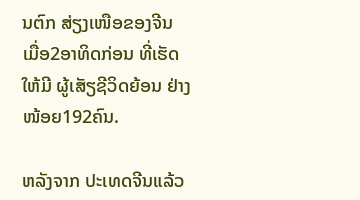ນຕົກ ສ່ຽງເໜືອຂອງຈີນ ເມື່ອ2ອາທິດກ່ອນ ທີ່ເຮັດໃຫ້ມີ ຜູ້ເສັຽຊີວິດຍ້ອນ ຢ່າງໜ້ອຍ192ຄົນ.

ຫລັງຈາກ ປະເທດຈີນແລ້ວ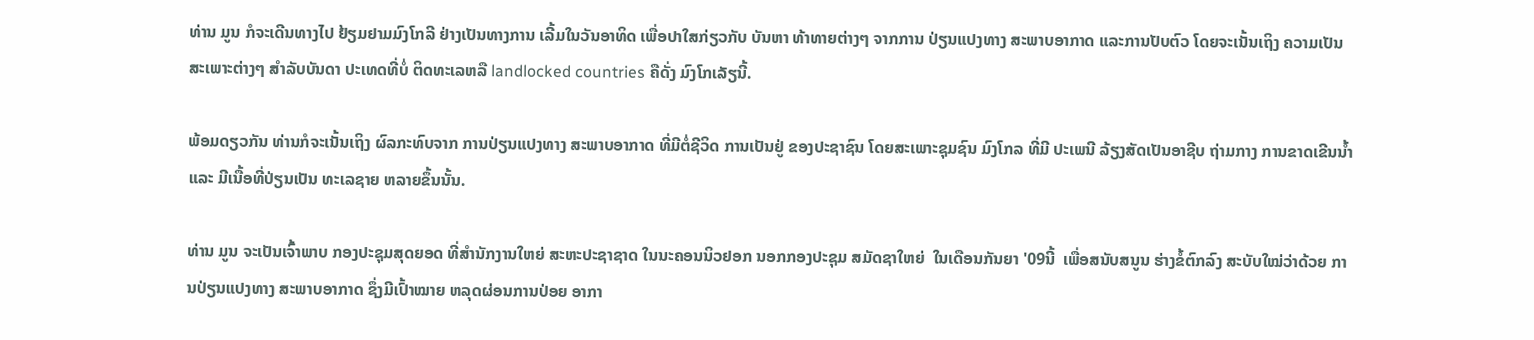ທ່ານ ມູນ ກໍຈະເດີນທາງໄປ ຢ້ຽມຢາມມົງໂກລີ ຢ່າງເປັນທາງການ ເລີ້ມໃນວັນອາທິດ ເພື່ອປາໃສກ່ຽວກັບ ບັນຫາ ທ້າທາຍຕ່າງໆ ຈາກການ ປ່ຽນແປງທາງ ສະພາບອາກາດ ແລະການປັບຕົວ ໂດຍຈະເນັ້ນເຖິງ ຄວາມເປັນສະເພາະຕ່າງໆ ສໍາລັບບັນດາ ປະເທດທີ່ບໍ່ ຕິດທະເລຫລື landlocked countries ຄືດັ່ງ ມົງໂກເລັຽນີ້.

ພ້ອມດຽວກັນ ທ່ານກໍຈະເນັ້ນເຖິງ ຜົລກະທົບຈາກ ການປ່ຽນແປງທາງ ສະພາບອາກາດ ທີ່ມີຕໍ່ຊີວິດ ການເປັນຢູ່ ຂອງປະຊາຊົນ ໂດຍສະເພາະຊຸມຊົນ ມົງໂກລ ທີ່ມີ ປະເພນີ ລ້ຽງສັດເປັນອາຊີບ ຖ່າມກາງ ການຂາດເຂີນນໍ້າ ແລະ ມີເນື້ອທີ່ປ່ຽນເປັນ ທະເລຊາຍ ຫລາຍຂຶ້ນນັ້ນ.

ທ່ານ ມູນ ຈະເປັນເຈົ້າພາບ ກອງປະຊຸມສຸດຍອດ ທີ່ສໍານັກງານໃຫຍ່ ສະຫະປະຊາຊາດ ໃນນະຄອນນິວຢອກ ນອກກອງປະຊຸມ ສມັດຊາໃຫຍ່  ໃນເດືອນກັນຍາ '09ນີ້  ເພື່ອສນັບສນູນ ຮ່າງຂໍ້ຕົກລົງ ສະບັບໃໝ່ວ່າດ້ວຍ ການປ່ຽນແປງທາງ ສະພາບອາກາດ ຊຶ່ງມີເປົ້າໝາຍ ຫລຸດຜ່ອນການປ່ອຍ ອາກາ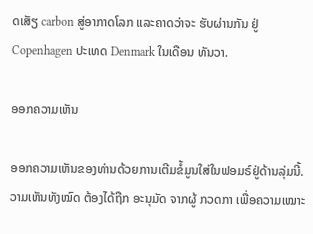ດເສັຽ carbon ສູ່ອາກາດໂລກ ແລະຄາດວ່າຈະ ຮັບຜ່ານກັນ ຢູ່ Copenhagen ປະເທດ Denmark ໃນເດືອນ ທັນວາ.

ອອກຄວາມເຫັນ

ອອກຄວາມເຫັນຂອງທ່ານດ້ວຍການເຕີມຂໍ້ມູນໃສ່ໃນຟອມຣ໌ຢູ່ດ້ານລຸ່ມນີ້. ວາມເຫັນທັງໝົດ ຕ້ອງໄດ້ຖືກ ອະນຸມັດ ຈາກຜູ້ ກວດກາ ເພື່ອຄວາມເໝາະ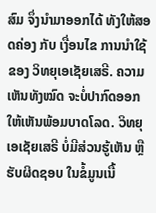ສົມ ຈຶ່ງນໍາມາອອກໄດ້ ທັງໃຫ້ສອດຄ່ອງ ກັບ ເງື່ອນໄຂ ການນຳໃຊ້ ຂອງ ວິທຍຸເອເຊັຍເສຣີ. ຄວາມເຫັນທັງໝົດ ຈະບໍ່ປາກົດອອກ ໃຫ້ເຫັນພ້ອມບາດໂລດ. ວິທຍຸເອເຊັຍເສຣີ ບໍ່ມີສ່ວນຮູ້ເຫັນ ຫຼືຮັບຜິດຊອບ ໃນຂໍ້ມູນເນື້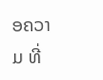ອຄວາມ ທີ່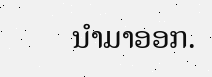ນໍາມາອອກ.